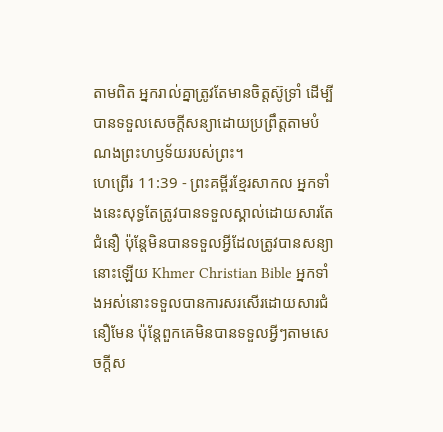តាមពិត អ្នករាល់គ្នាត្រូវតែមានចិត្តស៊ូទ្រាំ ដើម្បីបានទទួលសេចក្ដីសន្យាដោយប្រព្រឹត្តតាមបំណងព្រះហឫទ័យរបស់ព្រះ។
ហេព្រើរ 11:39 - ព្រះគម្ពីរខ្មែរសាកល អ្នកទាំងនេះសុទ្ធតែត្រូវបានទទួលស្គាល់ដោយសារតែជំនឿ ប៉ុន្តែមិនបានទទួលអ្វីដែលត្រូវបានសន្យានោះឡើយ Khmer Christian Bible អ្នកទាំងអស់នោះទទួលបានការសរសើរដោយសារជំនឿមែន ប៉ុន្តែពួកគេមិនបានទទួលអ្វីៗតាមសេចក្ដីស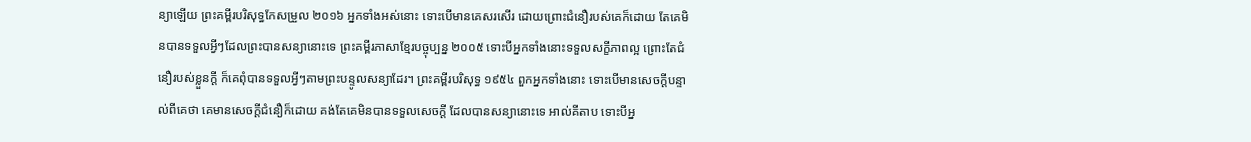ន្យាឡើយ ព្រះគម្ពីរបរិសុទ្ធកែសម្រួល ២០១៦ អ្នកទាំងអស់នោះ ទោះបើមានគេសរសើរ ដោយព្រោះជំនឿរបស់គេក៏ដោយ តែគេមិនបានទទួលអ្វីៗដែលព្រះបានសន្យានោះទេ ព្រះគម្ពីរភាសាខ្មែរបច្ចុប្បន្ន ២០០៥ ទោះបីអ្នកទាំងនោះទទួលសក្ខីភាពល្អ ព្រោះតែជំនឿរបស់ខ្លួនក្ដី ក៏គេពុំបានទទួលអ្វីៗតាមព្រះបន្ទូលសន្យាដែរ។ ព្រះគម្ពីរបរិសុទ្ធ ១៩៥៤ ពួកអ្នកទាំងនោះ ទោះបើមានសេចក្ដីបន្ទាល់ពីគេថា គេមានសេចក្ដីជំនឿក៏ដោយ គង់តែគេមិនបានទទួលសេចក្ដី ដែលបានសន្យានោះទេ អាល់គីតាប ទោះបីអ្ន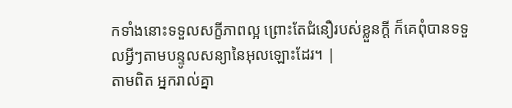កទាំងនោះទទួលសក្ខីភាពល្អ ព្រោះតែជំនឿរបស់ខ្លួនក្ដី ក៏គេពុំបានទទួលអ្វីៗតាមបន្ទូលសន្យានៃអុលឡោះដែរ។ |
តាមពិត អ្នករាល់គ្នា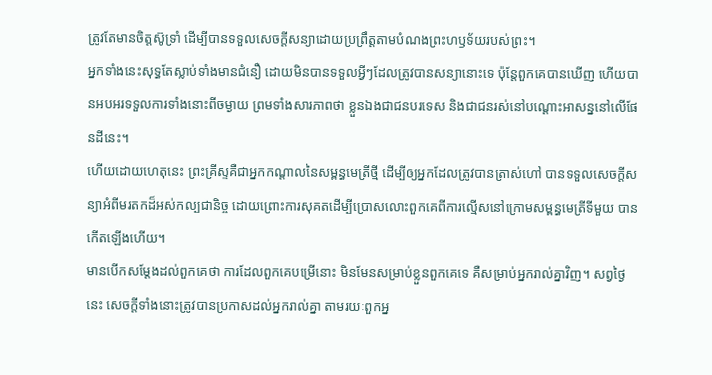ត្រូវតែមានចិត្តស៊ូទ្រាំ ដើម្បីបានទទួលសេចក្ដីសន្យាដោយប្រព្រឹត្តតាមបំណងព្រះហឫទ័យរបស់ព្រះ។
អ្នកទាំងនេះសុទ្ធតែស្លាប់ទាំងមានជំនឿ ដោយមិនបានទទួលអ្វីៗដែលត្រូវបានសន្យានោះទេ ប៉ុន្តែពួកគេបានឃើញ ហើយបានអបអរទទួលការទាំងនោះពីចម្ងាយ ព្រមទាំងសារភាពថា ខ្លួនឯងជាជនបរទេស និងជាជនរស់នៅបណ្ដោះអាសន្ននៅលើផែនដីនេះ។
ហើយដោយហេតុនេះ ព្រះគ្រីស្ទគឺជាអ្នកកណ្ដាលនៃសម្ពន្ធមេត្រីថ្មី ដើម្បីឲ្យអ្នកដែលត្រូវបានត្រាស់ហៅ បានទទួលសេចក្ដីសន្យាអំពីមរតកដ៏អស់កល្បជានិច្ច ដោយព្រោះការសុគតដើម្បីប្រោសលោះពួកគេពីការល្មើសនៅក្រោមសម្ពន្ធមេត្រីទីមួយ បានកើតឡើងហើយ។
មានបើកសម្ដែងដល់ពួកគេថា ការដែលពួកគេបម្រើនោះ មិនមែនសម្រាប់ខ្លួនពួកគេទេ គឺសម្រាប់អ្នករាល់គ្នាវិញ។ សព្វថ្ងៃនេះ សេចក្ដីទាំងនោះត្រូវបានប្រកាសដល់អ្នករាល់គ្នា តាមរយៈពួកអ្ន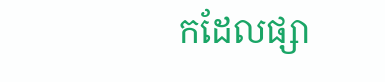កដែលផ្សា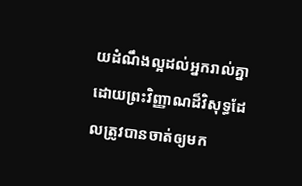យដំណឹងល្អដល់អ្នករាល់គ្នាដោយព្រះវិញ្ញាណដ៏វិសុទ្ធដែលត្រូវបានចាត់ឲ្យមក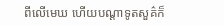ពីលើមេឃ ហើយបណ្ដាទូតសួគ៌ក៏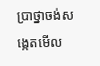ប្រាថ្នាចង់សង្កេតមើល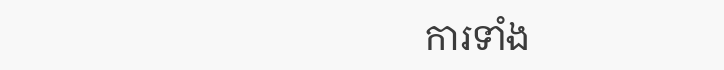ការទាំង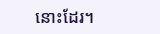នោះដែរ។